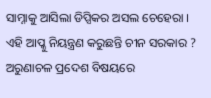ସାମ୍ନାକୁ ଆସିଲା ଡିପ୍ସିକର ଅସଲ ଚେହେରା । ଏହି ଆପ୍କୁ ନିୟନ୍ତ୍ରଣ କରୁଛନ୍ତି ଚୀନ ସରକାର ? ଅରୁଣାଚଳ ପ୍ରଦେଶ ବିଷୟରେ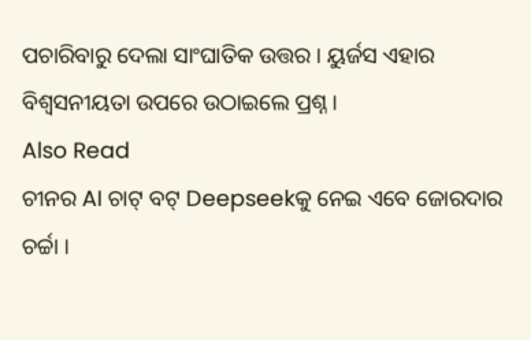ପଚାରିବାରୁ ଦେଲା ସାଂଘାତିକ ଉତ୍ତର । ୟୁର୍ଜସ ଏହାର ବିଶ୍ୱସନୀୟତା ଉପରେ ଉଠାଇଲେ ପ୍ରଶ୍ନ ।
Also Read
ଚୀନର AI ଚାଟ୍ ବଟ୍ Deepseekକୁ ନେଇ ଏବେ ଜୋରଦାର ଚର୍ଚ୍ଚା ।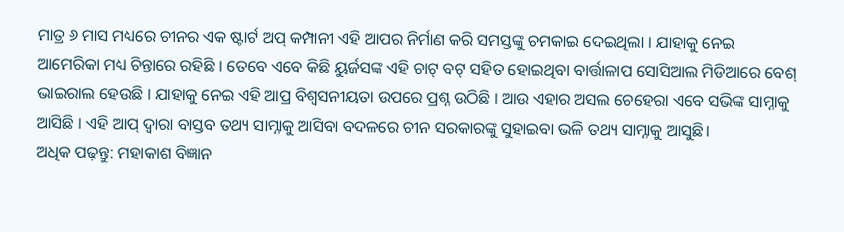ମାତ୍ର ୬ ମାସ ମଧ୍ୟରେ ଚୀନର ଏକ ଷ୍ଟାର୍ଟ ଅପ୍ କମ୍ପାନୀ ଏହି ଆପର ନିର୍ମାଣ କରି ସମସ୍ତଙ୍କୁ ଚମକାଇ ଦେଇଥିଲା । ଯାହାକୁ ନେଇ ଆମେରିକା ମଧ୍ୟ ଚିନ୍ତାରେ ରହିଛି । ତେବେ ଏବେ କିଛି ୟୁର୍ଜସଙ୍କ ଏହି ଚାଟ୍ ବଟ୍ ସହିତ ହୋଇଥିବା ବାର୍ତ୍ତାଳାପ ସୋସିଆଲ ମିଡିଆରେ ବେଶ୍ ଭାଇରାଲ ହେଉଛି । ଯାହାକୁ ନେଇ ଏହି ଆପ୍ର ବିଶ୍ୱସନୀୟତା ଉପରେ ପ୍ରଶ୍ନ ଉଠିଛି । ଆଉ ଏହାର ଅସଲ ଚେହେରା ଏବେ ସଭିଙ୍କ ସାମ୍ନାକୁ ଆସିଛି । ଏହି ଆପ୍ ଦ୍ବାରା ବାସ୍ତବ ତଥ୍ୟ ସାମ୍ନାକୁ ଆସିବା ବଦଳରେ ଚୀନ ସରକାରଙ୍କୁ ସୁହାଇବା ଭଳି ତଥ୍ୟ ସାମ୍ନାକୁ ଆସୁଛି।
ଅଧିକ ପଢ଼ନ୍ତୁ: ମହାକାଶ ବିଜ୍ଞାନ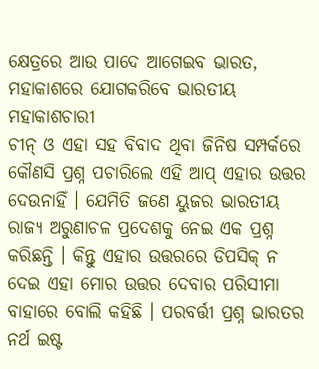କ୍ଷେତ୍ରରେ ଆଉ ପାଦେ ଆଗେଇବ ଭାରତ, ମହାକାଶରେ ଯୋଗକରିବେ ଭାରତୀୟ ମହାକାଶଚାରୀ
ଚୀନ୍ ଓ ଏହା ସହ ବିବାଦ ଥିବା ଜିନିଷ ସମ୍ପର୍କରେ କୌଣସି ପ୍ରଶ୍ନ ପଚାରିଲେ ଏହି ଆପ୍ ଏହାର ଉତ୍ତର ଦେଉନାହିଁ । ଯେମିତି ଜଣେ ୟୁଜର ଭାରତୀୟ ରାଜ୍ୟ ଅରୁଣାଚଳ ପ୍ରଦେଶକୁ ନେଇ ଏକ ପ୍ରଶ୍ନ କରିଛନ୍ତି । କିନ୍ତୁ ଏହାର ଉତ୍ତରରେ ଡିପସିକ୍ ନ ଦେଇ ଏହା ମୋର ଉତ୍ତର ଦେବାର ପରିସୀମା ବାହାରେ ବୋଲି କହିଛି । ପରବର୍ତ୍ତୀ ପ୍ରଶ୍ନ ଭାରତର ନର୍ଥ ଇଷ୍ଟ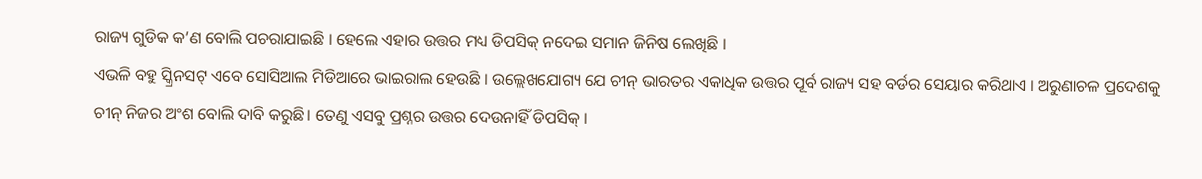ରାଜ୍ୟ ଗୁଡିକ କ’ଣ ବୋଲି ପଚରାଯାଇଛି । ହେଲେ ଏହାର ଉତ୍ତର ମଧ୍ୟ ଡିପସିକ୍ ନଦେଇ ସମାନ ଜିନିଷ ଲେଖିଛି ।
ଏଭଳି ବହୁ ସ୍କ୍ରିନସଟ୍ ଏବେ ସୋସିଆଲ ମିଡିଆରେ ଭାଇରାଲ ହେଉଛି । ଉଲ୍ଲେଖଯୋଗ୍ୟ ଯେ ଚୀନ୍ ଭାରତର ଏକାଧିକ ଉତ୍ତର ପୂର୍ବ ରାଜ୍ୟ ସହ ବର୍ଡର ସେୟାର କରିଥାଏ । ଅରୁଣାଚଳ ପ୍ରଦେଶକୁ ଚୀନ୍ ନିଜର ଅଂଶ ବୋଲି ଦାବି କରୁଛି। ତେଣୁ ଏସବୁ ପ୍ରଶ୍ନର ଉତ୍ତର ଦେଉନାହିଁ ଡିପସିକ୍ ।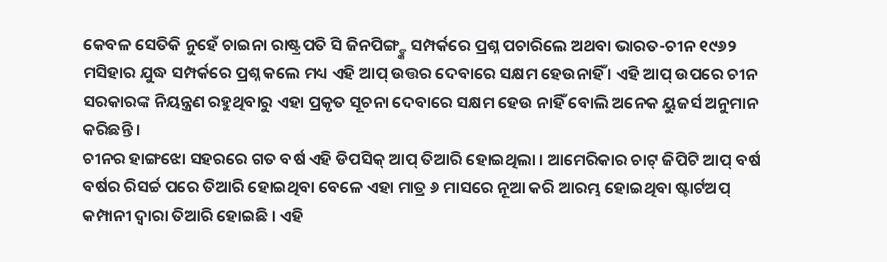କେବଳ ସେତିକି ନୁହେଁ ଚାଇନା ରାଷ୍ଟ୍ରପତି ସି ଜିନପିଙ୍ଗ୍ଙ୍କ ସମ୍ପର୍କରେ ପ୍ରଶ୍ନ ପଚାରିଲେ ଅଥବା ଭାରତ-ଚୀନ ୧୯୬୨ ମସିହାର ଯୁଦ୍ଧ ସମ୍ପର୍କରେ ପ୍ରଶ୍ନ କଲେ ମଧ୍ୟ ଏହି ଆପ୍ ଉତ୍ତର ଦେବାରେ ସକ୍ଷମ ହେଉନାହିଁ । ଏହି ଆପ୍ ଉପରେ ଚୀନ ସରକାରଙ୍କ ନିୟନ୍ତ୍ରଣ ରହୁଥିବାରୁ ଏହା ପ୍ରକୃତ ସୂଚନା ଦେବାରେ ସକ୍ଷମ ହେଉ ନାହିଁ ବୋଲି ଅନେକ ୟୁଜର୍ସ ଅନୁମାନ କରିଛନ୍ତି ।
ଚୀନର ହାଙ୍ଗଝୋ ସହରରେ ଗତ ବର୍ଷ ଏହି ଡିପସିକ୍ ଆପ୍ ତିଆରି ହୋଇଥିଲା । ଆମେରିକାର ଚାଟ୍ ଜିପିଟି ଆପ୍ ବର୍ଷ ବର୍ଷର ରିସର୍ଚ୍ଚ ପରେ ତିଆରି ହୋଇଥିବା ବେଳେ ଏହା ମାତ୍ର ୬ ମାସରେ ନୂଆ କରି ଆରମ୍ଭ ହୋଇଥିବା ଷ୍ଟାର୍ଟଅପ୍ କମ୍ପାନୀ ଦ୍ୱାରା ତିଆରି ହୋଇଛି । ଏହି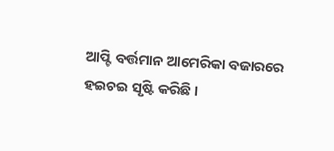ଆପ୍ଟି ବର୍ତ୍ତମାନ ଆମେରିକା ବଜାରରେ ହଇଚଇ ସୃଷ୍ଟି କରିଛି ।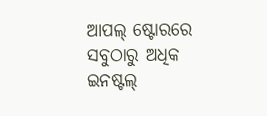ଆପଲ୍ ଷ୍ଟୋରରେ ସବୁଠାରୁ ଅଧିକ ଇନଷ୍ଟଲ୍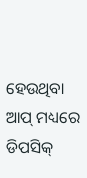ହେଉଥିବା ଆପ୍ ମଧ୍ୟରେ ଡିପସିକ୍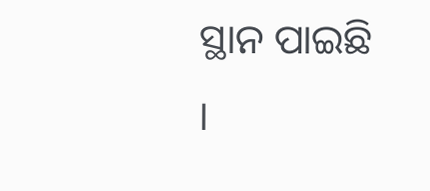ସ୍ଥାନ ପାଇଛି ।